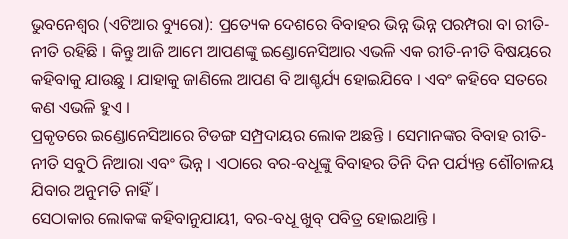ଭୁବନେଶ୍ୱର (ଏଟିଆର ବ୍ୟୁରୋ): ପ୍ରତ୍ୟେକ ଦେଶରେ ବିବାହର ଭିନ୍ନ ଭିନ୍ନ ପରମ୍ପରା ବା ରୀତି-ନୀତି ରହିଛି । କିନ୍ତୁ ଆଜି ଆମେ ଆପଣଙ୍କୁ ଇଣ୍ଡୋନେସିଆର ଏଭଳି ଏକ ରୀତି-ନୀତି ବିଷୟରେ କହିବାକୁ ଯାଉଛୁ । ଯାହାକୁ ଜାଣିଲେ ଆପଣ ବି ଆଶ୍ଚର୍ଯ୍ୟ ହୋଇଯିବେ । ଏବଂ କହିବେ ସତରେ କଣ ଏଭଳି ହୁଏ ।
ପ୍ରକୃତରେ ଇଣ୍ଡୋନେସିଆରେ ଟିଡଙ୍ଗ ସମ୍ପ୍ରଦାୟର ଲୋକ ଅଛନ୍ତି । ସେମାନଙ୍କର ବିବାହ ରୀତି-ନୀତି ସବୁଠି ନିଆରା ଏବଂ ଭିନ୍ନ । ଏଠାରେ ବର-ବଧୂଙ୍କୁ ବିବାହର ତିନି ଦିନ ପର୍ଯ୍ୟନ୍ତ ଶୌଚାଳୟ ଯିବାର ଅନୁମତି ନାହିଁ ।
ସେଠାକାର ଲୋକଙ୍କ କହିବାନୁଯାୟୀ, ବର-ବଧୂ ଖୁବ୍ ପବିତ୍ର ହୋଇଥାନ୍ତି ।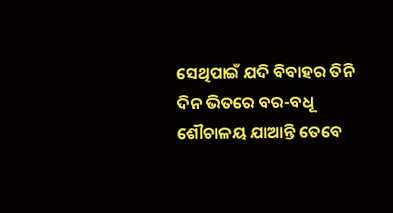ସେଥିପାଇଁ ଯଦି ବିବାହର ତିନି ଦିନ ଭିତରେ ବର-ବଧୂ ଶୌଚାଳୟ ଯାଆନ୍ତି ତେବେ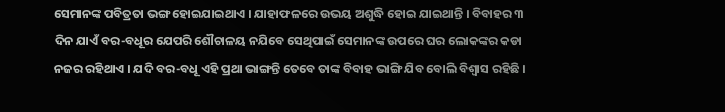ସେମାନଙ୍କ ପବିତ୍ରତା ଭଙ୍ଗ ହୋଇଯାଇଥାଏ । ଯାହାଫଳରେ ଉଭୟ ଅଶୁଦ୍ଧି ହୋଇ ଯାଇଥାନ୍ତି । ବିବାହର ୩ ଦିନ ଯାଏଁ ବର-ବଧୂର ଯେପରି ଶୌଚାଳୟ ନଯିବେ ସେଥିପାଇଁ ସେମାନଙ୍କ ଉପରେ ଘର ଲୋକଙ୍କର କଡା ନଜର ରହିଥାଏ । ଯଦି ବର-ବଧୂ ଏହି ପ୍ରଥା ଭାଙ୍ଗନ୍ତି ତେବେ ତାଙ୍କ ବିବାହ ଭାଙ୍ଗି ଯିବ ବୋଲି ବିଶ୍ୱାସ ରହିଛି ।